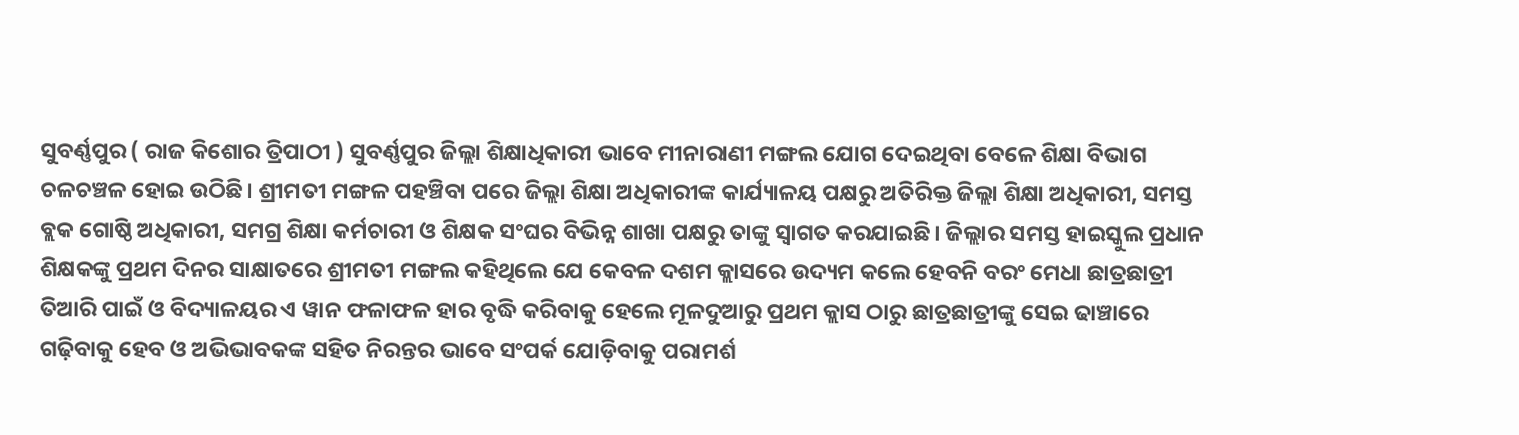ସୁବର୍ଣ୍ଣପୁର ( ରାଜ କିଶୋର ତ୍ରିପାଠୀ ) ସୁବର୍ଣ୍ଣପୁର ଜିଲ୍ଲା ଶିକ୍ଷାଧିକାରୀ ଭାବେ ମୀନାରାଣୀ ମଙ୍ଗଲ ଯୋଗ ଦେଇଥିବା ବେଳେ ଶିକ୍ଷା ବିଭାଗ ଚଳଚଞ୍ଚଳ ହୋଇ ଉଠିଛି। ଶ୍ରୀମତୀ ମଙ୍ଗଳ ପହଞ୍ଚିବା ପରେ ଜିଲ୍ଲା ଶିକ୍ଷା ଅଧିକାରୀଙ୍କ କାର୍ଯ୍ୟାଳୟ ପକ୍ଷରୁ ଅତିରିକ୍ତ ଜିଲ୍ଲା ଶିକ୍ଷା ଅଧିକାରୀ, ସମସ୍ତ ବ୍ଲକ ଗୋଷ୍ଠି ଅଧିକାରୀ, ସମଗ୍ର ଶିକ୍ଷା କର୍ମଚାରୀ ଓ ଶିକ୍ଷକ ସଂଘର ବିଭିନ୍ନ ଶାଖା ପକ୍ଷରୁ ତାଙ୍କୁ ସ୍ଵାଗତ କରଯାଇଛି। ଜିଲ୍ଲାର ସମସ୍ତ ହାଇସ୍କୁଲ ପ୍ରଧାନ ଶିକ୍ଷକଙ୍କୁ ପ୍ରଥମ ଦିନର ସାକ୍ଷାତରେ ଶ୍ରୀମତୀ ମଙ୍ଗଲ କହିଥିଲେ ଯେ କେବଳ ଦଶମ କ୍ଲାସରେ ଉଦ୍ୟମ କଲେ ହେବନି ବରଂ ମେଧା ଛାତ୍ରଛାତ୍ରୀ ତିଆରି ପାଇଁ ଓ ବିଦ୍ୟାଳୟର ଏ ୱାନ ଫଳାଫଳ ହାର ବୃଦ୍ଧି କରିବାକୁ ହେଲେ ମୂଳଦୁଆରୁ ପ୍ରଥମ କ୍ଲାସ ଠାରୁ ଛାତ୍ରଛାତ୍ରୀଙ୍କୁ ସେଇ ଢାଞ୍ଚାରେ ଗଢ଼ିବାକୁ ହେବ ଓ ଅଭିଭାବକଙ୍କ ସହିତ ନିରନ୍ତର ଭାବେ ସଂପର୍କ ଯୋଡ଼ିବାକୁ ପରାମର୍ଶ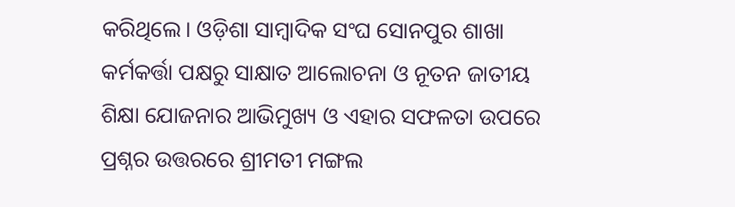କରିଥିଲେ। ଓଡ଼ିଶା ସାମ୍ୱାଦିକ ସଂଘ ସୋନପୁର ଶାଖା କର୍ମକର୍ତ୍ତା ପକ୍ଷରୁ ସାକ୍ଷାତ ଆଲୋଚନା ଓ ନୂତନ ଜାତୀୟ ଶିକ୍ଷା ଯୋଜନାର ଆଭିମୁଖ୍ୟ ଓ ଏହାର ସଫଳତା ଉପରେ ପ୍ରଶ୍ନର ଉତ୍ତରରେ ଶ୍ରୀମତୀ ମଙ୍ଗଲ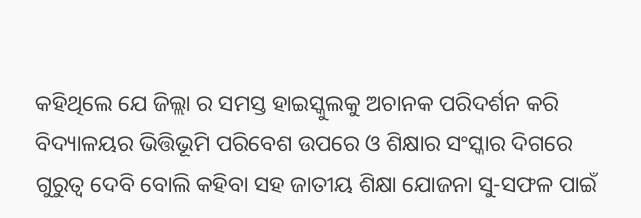କହିଥିଲେ ଯେ ଜିଲ୍ଲା ର ସମସ୍ତ ହାଇସ୍କୁଲକୁ ଅଚାନକ ପରିଦର୍ଶନ କରି ବିଦ୍ୟାଳୟର ଭିତ୍ତିଭୂମି ପରିବେଶ ଉପରେ ଓ ଶିକ୍ଷାର ସଂସ୍କାର ଦିଗରେ ଗୁରୁତ୍ଵ ଦେବି ବୋଲି କହିବା ସହ ଜାତୀୟ ଶିକ୍ଷା ଯୋଜନା ସୁ-ସଫଳ ପାଇଁ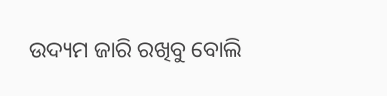ଉଦ୍ୟମ ଜାରି ରଖିବୁ ବୋଲି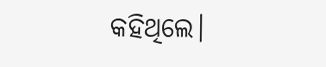କହିଥିଲେ।